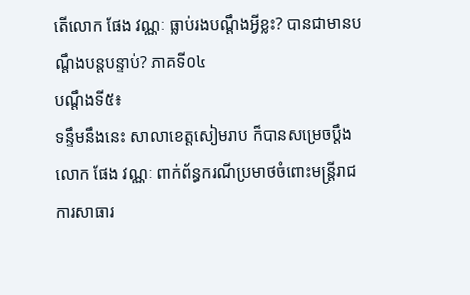តើលោក ផែង វណ្ណៈ ធ្លាប់រងបណ្តឹងអ្វីខ្លះ? បានជាមានបណ្តឹងបន្តបន្ទាប់? ភាគទី០៤
បណ្តឹងទី៥៖
ទន្ទឹមនឹងនេះ សាលាខេត្តសៀមរាប ក៏បានសម្រេចប្តឹងលោក ផែង វណ្ណៈ ពាក់ព័ន្ធករណីប្រមាថចំពោះមន្ត្រីរាជការសាធារ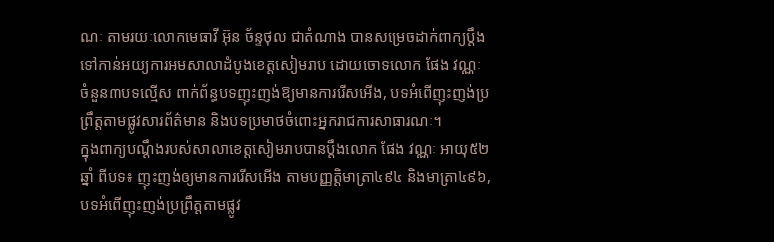ណៈ តាមរយៈលោកមេធាវី អ៊ុន ច័ន្ទថុល ជាតំណាង បានសម្រេចដាក់ពាក្យប្តឹងទៅកាន់អយ្យការអមសាលាដំបូងខេត្តសៀមរាប ដោយចោទលោក ផែង វណ្ណៈ ចំនួន៣បទល្មើស ពាក់ព័ន្ធបទញុះញង់ឱ្យមានការរើសអើង, បទអំពើញុះញង់ប្រព្រឹត្តតាមផ្លូវសារព័ត៌មាន និងបទប្រមាថចំពោះអ្នករាជការសាធារណៈ។
ក្នុងពាក្យបណ្តឹងរបស់សាលាខេត្តសៀមរាបបានប្តឹងលោក ផែង វណ្ណៈ អាយុ៥២ឆ្នាំ ពីបទ៖ ញុះញង់ឲ្យមានការរើសអើង តាមបញ្ញត្តិមាត្រា៤៩៤ និងមាត្រា៤៩៦, បទអំពើញុះញង់ប្រព្រឹត្តតាមផ្លូវ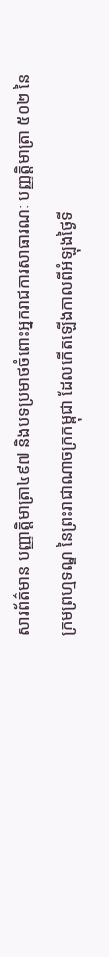សារព័ត៌មាន បញ្ញាត្តិមាត្រា៤៩៧ និងបទប្រមាថចំពោះអ្នករាជការសាធារណៈ បញ្ញត្តិមាត្រា ៥០២ នៃក្រមព្រហ្មទណ្ឌ នៃព្រះរាជាណាចក្រកម្ពុជា ដែលកើតឡើងកាលពីអំឡុងថ្ងៃទី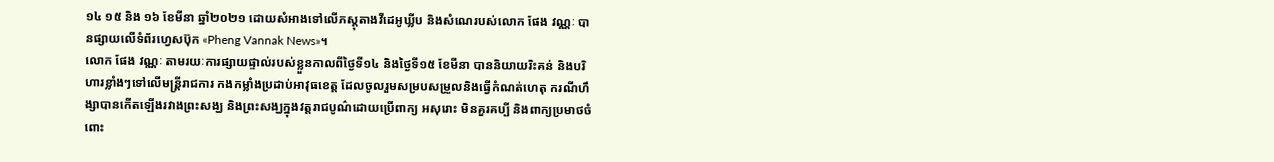១៤ ១៥ និង ១៦ ខែមីនា ឆ្នាំ២០២១ ដោយសំអាងទៅលើភស្តុតាងវីដេអូឃ្លីប និងសំណេរបស់លោក ផែង វណ្ណៈ បានផ្សាយលើទំព័រហ្វេសប៊ុក «Pheng Vannak News»។
លោក ផែង វណ្ណៈ តាមរយៈការផ្សាយផ្ទាល់របស់ខ្លួនកាលពីថ្ងៃទី១៤ និងថ្ងៃទី១៥ ខែមីនា បាននិយាយរិះគន់ និងបរិហារខ្លាំងៗទៅលើមន្ត្រីរាជការ កងកម្លាំងប្រដាប់អាវុធខេត្ត ដែលចូលរួមសម្របសម្រួលនិងធ្វើកំណត់ហេតុ ករណីហឹង្សាបានកើតឡើងរវាងព្រះសង្ឃ និងព្រះសង្ឃក្នុងវត្តរាជបូណ៌ដោយប្រើពាក្យ អសុរោះ មិនគួរគប្បី និងពាក្យប្រមាថចំពោះ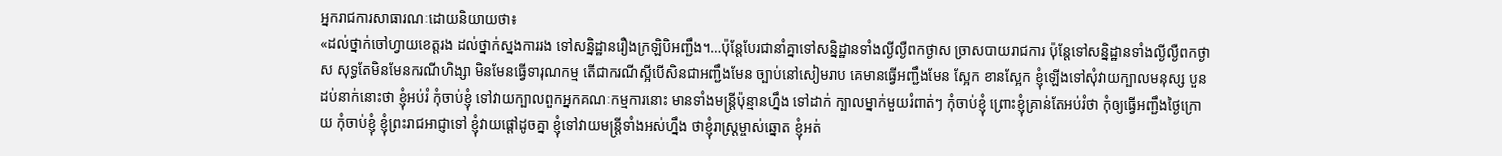អ្នករាជការសាធារណៈដោយនិយាយថា៖
«ដល់ថ្នាក់ចៅហ្វាយខេត្តរង ដល់ថ្នាក់ស្នងការរង ទៅសន្និដ្ឋានរឿងក្រឡិបិអញ្ជឹង។…ប៉ុន្តែបែរជានាំគ្នាទៅសន្និដ្ឋានទាំងល្ងីល្ងឺពកថ្ងាស ច្រាសបាយរាជការ ប៉ុន្តែទៅសន្និដ្ឋានទាំងល្ងីល្ងឺពកថ្ងាស សុទ្ធតែមិនមែនករណីហិង្សា មិនមែនធ្វើទារុណកម្ម តើជាករណីស្អីបើសិនជាអញ្ជឹងមែន ច្បាប់នៅសៀមរាប គេមានធ្វើអញ្ជឹងមែន ស្អែក ខានស្អែក ខ្ញុំឡើងទៅសុំវាយក្បាលមនុស្ស បួនដប់នាក់នោះថា ខ្ញុំអប់រំ កុំចាប់ខ្ញុំ ទៅវាយក្បាលពួកអ្នកគណៈកម្មការនោះ មានទាំងមន្រ្តីប៉ុន្មានហ្នឹង ទៅដាក់ ក្បាលម្នាក់មួយរំពាត់ៗ កុំចាប់ខ្ញុំ ព្រោះខ្ញុំគ្រាន់តែអប់រំថា កុំឲ្យធ្វើអញ្ជឹងថ្ងៃក្រោយ កុំចាប់ខ្ញុំ ខ្ញុំព្រះរាជអាជ្ញាទៅ ខ្ញុំវាយផ្តៅដូចគ្នា ខ្ញុំទៅវាយមន្រ្តីទាំងអស់ហ្នឹង ថាខ្ញុំរាស្រ្តម្ចាស់ឆ្នោត ខ្ញុំអត់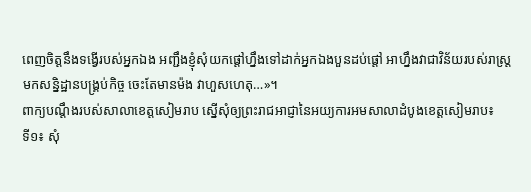ពេញចិត្តនឹងទង្វើរបស់អ្នកឯង អញ្ជឹងខ្ញុំសុំយកផ្តៅហ្នឹងទៅដាក់អ្នកឯងបួនដប់ផ្តៅ អាហ្នឹងវាជាវិន័យរបស់រាស្រ្ត មកសន្និដ្ឋានបង្រ្គប់កិច្ច ចេះតែមានម៉ង វាហួសហេតុ…»។
ពាក្យបណ្តឹងរបស់សាលាខេត្តសៀមរាប ស្នើសុំឲ្យព្រះរាជអាជ្ញានៃអយ្យការអមសាលាដំបូងខេត្តសៀមរាប៖
ទី១៖ សុំ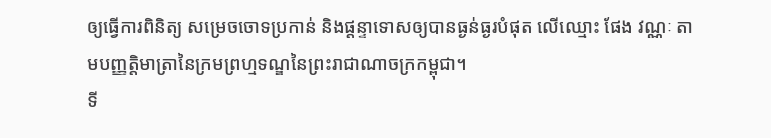ឲ្យធ្វើការពិនិត្យ សម្រេចចោទប្រកាន់ និងផ្តន្ទាទោសឲ្យបានធ្ងន់ធ្ងរបំផុត លើឈ្មោះ ផែង វណ្ណៈ តាមបញ្ញតិ្តមាត្រានៃក្រមព្រហ្មទណ្ឌនៃព្រះរាជាណាចក្រកម្ពុជា។
ទី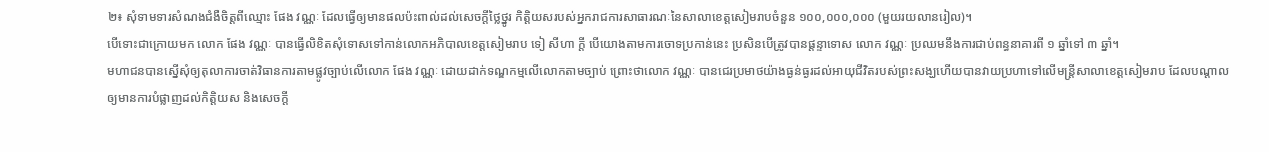២៖ សុំទាមទារសំណងជំងឺចិត្តពីឈ្មោះ ផែង វណ្ណៈ ដែលធ្វើឲ្យមានផលប៉ះពាល់ដល់សេចក្តីថ្លៃថ្នូរ កិត្តិយសរបស់អ្នករាជការសាធារណៈនៃសាលាខេត្តសៀមរាបចំនួន ១០០,០០០,០០០ (មួយរយលានរៀល)។
បើទោះជាក្រោយមក លោក ផែង វណ្ណៈ បានធ្វើលិខិតសុំទោសទៅកាន់លោកអភិបាលខេត្តសៀមរាប ទៀ សីហា ក្តី បើយោងតាមការចោទប្រកាន់នេះ ប្រសិនបើត្រូវបានផ្តន្ទាទោស លោក វណ្ណៈ ប្រឈមនឹងការជាប់ពន្ធនាគារពី ១ ឆ្នាំទៅ ៣ ឆ្នាំ។
មហាជនបានស្នើសុំឲ្យតុលាការចាត់វិធានការតាមផ្លូវច្បាប់លើលោក ផែង វណ្ណៈ ដោយដាក់ទណ្ឌកម្មលើលោកតាមច្បាប់ ព្រោះថាលោក វណ្ណៈ បានជេរប្រមាថយ៉ាងធ្ងន់ធ្ងរដល់អាយុជីវិតរបស់ព្រះសង្ឃហើយបានវាយប្រហាទៅលើមន្ត្រីសាលាខេត្តសៀមរាប ដែលបណ្តាលឲ្យមានការបំផ្លាញដល់កិត្តិយស និងសេចក្តី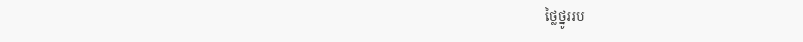ថ្លៃថ្នូររប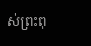ស់ព្រះពុ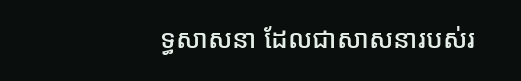ទ្ធសាសនា ដែលជាសាសនារបស់រ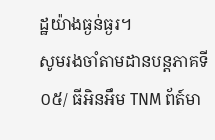ដ្ឋយ៉ាងធ្ងន់ធ្ងរ។
សូមរងចាំតាមដានបន្តភាគទី០៥/ ធីអិនអឹម TNM ព័ត៍មា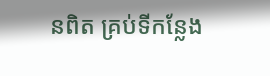នពិត គ្រប់ទីកន្លែង